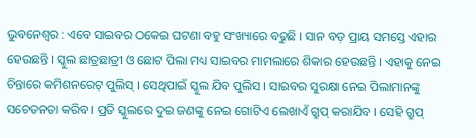ଭୁବନେଶ୍ୱର : ଏବେ ସାଇବର ଠକେଇ ଘଟଣା ବହୁ ସଂଖ୍ୟାରେ ବଢୁଛି । ସାନ ବଡ଼ ପ୍ରାୟ ସମସ୍ତେ ଏହାର ହେଉଛନ୍ତି । ସ୍କୁଲ ଛାତ୍ରଛାତ୍ରୀ ଓ ଛୋଟ ପିଲା ମଧ୍ୟ ସାଇବର ମାମଲାରେ ଶିକାର ହେଉଛନ୍ତି । ଏହାକୁ ନେଇ ଚିନ୍ତାରେ କମିଶନରେଟ୍ ପୁଲିସ୍ । ସେଥିପାଇଁ ସ୍କୁଲ ଯିବ ପୁଲିସ । ସାଇବର ସୁରକ୍ଷା ନେଇ ପିଲାମାନଙ୍କୁ ସଚେତନତା କରିବ । ପ୍ରତି ସ୍କୁଲରେ ଦୁଇ ଜଣଙ୍କୁ ନେଇ ଗୋଟିଏ ଲେଖାଏଁ ଗ୍ରୁପ୍ କରାଯିବ । ସେହି ଗ୍ରୁପ୍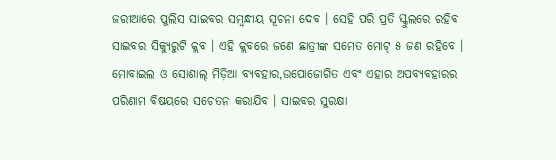ଜରୀଆରେ ପୁଲିସ ସାଇବର ସମ୍ବନ୍ଧୀୟ ସୂଚନା ଦେବ । ସେହି ପରି ପ୍ରତି ସ୍କୁଲରେ ରହିବ ସାଇବର ସିକ୍ୟୁରୁଟି କ୍ଲବ । ଏହି କ୍ଲବରେ ଜଣେ ଛାତ୍ରୀଙ୍କ ସମେତ ମୋଟ୍ ୫ ଜଣ ରହିବେ । ମୋବାଇଲ ଓ ସୋଶାଲ୍ ମିଡ଼ିଆ ବ୍ୟବହାର,ଉପୋଜୋଗିତ ଏବଂ ଏହାର ଅପବ୍ୟବହାରର ପରିଣାମ ବିଷୟରେ ସଚେତନ କରାଯିବ । ସାଇବର ସୁରକ୍ଷା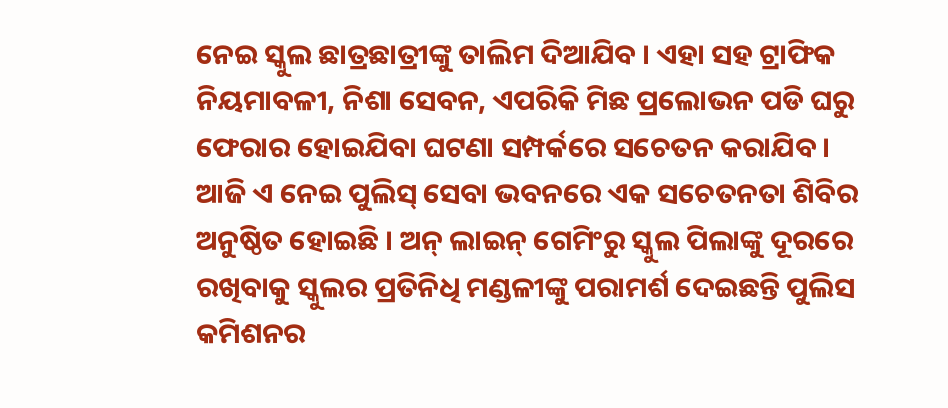ନେଇ ସ୍କୁଲ ଛାତ୍ରଛାତ୍ରୀଙ୍କୁ ତାଲିମ ଦିଆଯିବ । ଏହା ସହ ଟ୍ରାଫିକ ନିୟମାବଳୀ, ନିଶା ସେବନ, ଏପରିକି ମିଛ ପ୍ରଲୋଭନ ପଡି ଘରୁ ଫେରାର ହୋଇଯିବା ଘଟଣା ସମ୍ପର୍କରେ ସଚେତନ କରାଯିବ । ଆଜି ଏ ନେଇ ପୁଲିସ୍ ସେବା ଭବନରେ ଏକ ସଚେତନତା ଶିବିର ଅନୁଷ୍ଠିତ ହୋଇଛି । ଅନ୍ ଲାଇନ୍ ଗେମିଂରୁ ସ୍କୁଲ ପିଲାଙ୍କୁ ଦୂରରେ ରଖିବାକୁ ସ୍କୁଲର ପ୍ରତିନିଧି ମଣ୍ଡଳୀଙ୍କୁ ପରାମର୍ଶ ଦେଇଛନ୍ତି ପୁଲିସ କମିଶନର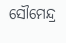ସୌମେନ୍ଦ୍ର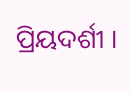ପ୍ରିୟଦର୍ଶୀ ।